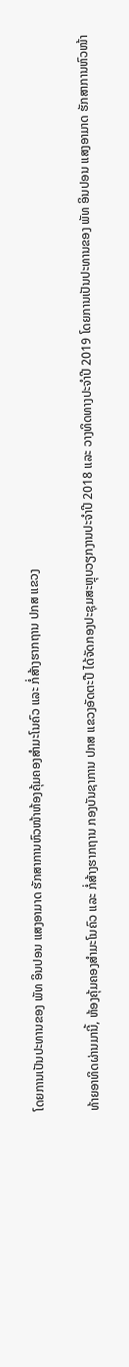ໂດຍການເປັນປະທານຂອງ ພັທ ອິນປອນ ແສງອາມາດ ຮັກສາການຫົວໜ້າຫ້ອງຄຸ້ມຄອງສຳມະໂນຄົວ ແລະ ກໍ່ສ້າງຮາກຖານ ປກສ ແຂວງ

ທ້າຍອາທິດຜ່ານມານີ້, ຫ້ອງຄຸ້ມຄອງສຳມະໂນຄົວ ແລະ ກໍ່ສ້າງຮາກຖານ ກອງບັນຊາການ ປກສ ແຂວງອັດຕະປື ໄດ້ຈັດກອງປະຊຸມສະຫຼຸບວຽກງານປະຈຳປີ 2018 ແລະ ວາງທິດທາງປະຈຳປີ 2019 ໂດຍການເປັນປະທານຂອງ ພັທ ອິນປອນ ແສງອາມາດ ຮັກສາການຫົວໜ້າ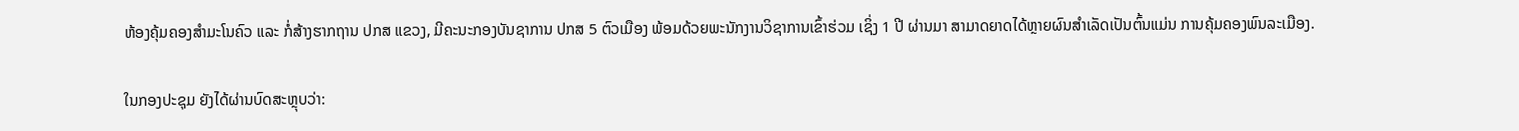ຫ້ອງຄຸ້ມຄອງສຳມະໂນຄົວ ແລະ ກໍ່ສ້າງຮາກຖານ ປກສ ແຂວງ, ມີຄະນະກອງບັນຊາການ ປກສ 5 ຕົວເມືອງ ພ້ອມດ້ວຍພະນັກງານວິຊາການເຂົ້າຮ່ວມ ເຊິ່ງ 1 ປີ ຜ່ານມາ ສາມາດຍາດໄດ້ຫຼາຍຜົນສຳເລັດເປັນຕົ້ນແມ່ນ ການຄຸ້ມຄອງພົນລະເມືອງ.

ໃນກອງປະຊຸມ ຍັງໄດ້ຜ່ານບົດສະຫຼຸບວ່າ: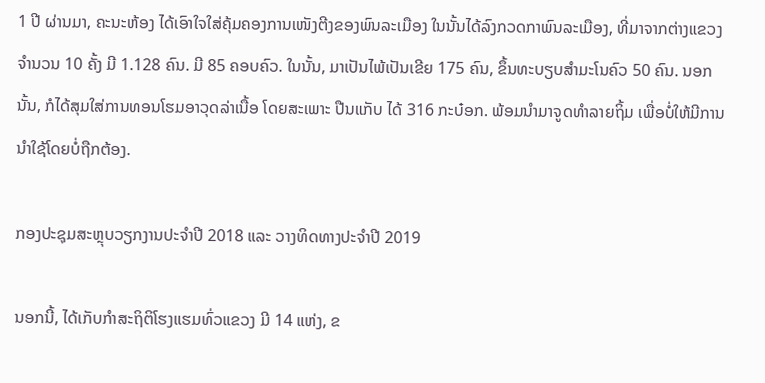1 ປີ ຜ່ານມາ, ຄະນະຫ້ອງ ໄດ້ເອົາໃຈໃສ່ຄຸ້ມຄອງການເໜັງຕີງຂອງພົນລະເມືອງ ໃນນັ້ນໄດ້ລົງກວດກາພົນລະເມືອງ, ທີ່ມາຈາກຕ່າງແຂວງ ຈໍານວນ 10 ຄັ້ງ ມີ 1.128 ຄົນ. ມີ 85 ຄອບຄົວ. ໃນນັ້ນ, ມາເປັນໄພ້ເປັນເຂີຍ 175 ຄົນ, ຂຶ້ນທະບຽບສໍາມະໂນຄົວ 50 ຄົນ. ນອກນັ້ນ, ກໍໄດ້ສຸມໃສ່ການທອນໂຮມອາວຸດລ່າເນື້ອ ໂດຍສະເພາະ ປືນແກັບ ໄດ້ 316 ກະບ໋ອກ. ພ້ອມນຳມາຈູດທຳລາຍຖິ້ມ ເພື່ອບໍ່ໃຫ້ມີການນຳໃຊ້ໂດຍບໍ່ຖືກຕ້ອງ.

ກອງປະຊຸມສະຫຼຸບວຽກງານປະຈຳປີ 2018 ແລະ ວາງທິດທາງປະຈຳປີ 2019

ນອກນີ້, ໄດ້ເກັບກຳສະຖິຕິໂຮງແຮມທົ່ວແຂວງ ມີ 14 ແຫ່ງ, ຂ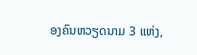ອງຄົນຫວຽດນາມ 3 ແຫ່ງ,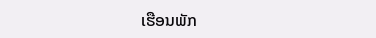ເຮືອນພັກ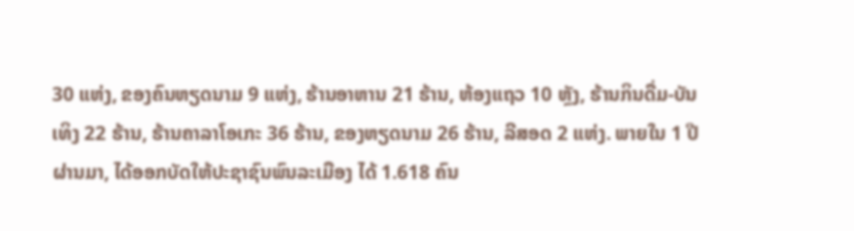30 ແຫ່ງ, ຂອງຄົນຫຽດນາມ 9 ແຫ່ງ, ຮ້ານອາຫານ 21 ຮ້ານ, ຫ້ອງແຖວ 10 ຫຼັງ, ຮ້ານກິນດື່ມ-ບັນເທິງ 22 ຮ້ານ, ຮ້ານຄາລາໂອເກະ 36 ຮ້ານ, ຂອງຫຽດນາມ 26 ຮ້ານ, ລີສອດ 2 ແຫ່ງ. ພາຍໃນ 1 ປີຜ່ານມາ, ໄດ້ອອກບັດໃຫ້ປະຊາຊົນພົນລະເມືອງ ໄດ້ 1.618 ຄົນ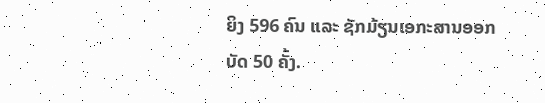ຍິງ 596 ຄົນ ແລະ ຊັກມ້ຽນເອກະສານອອກບັດ 50 ຄັ້ງ.